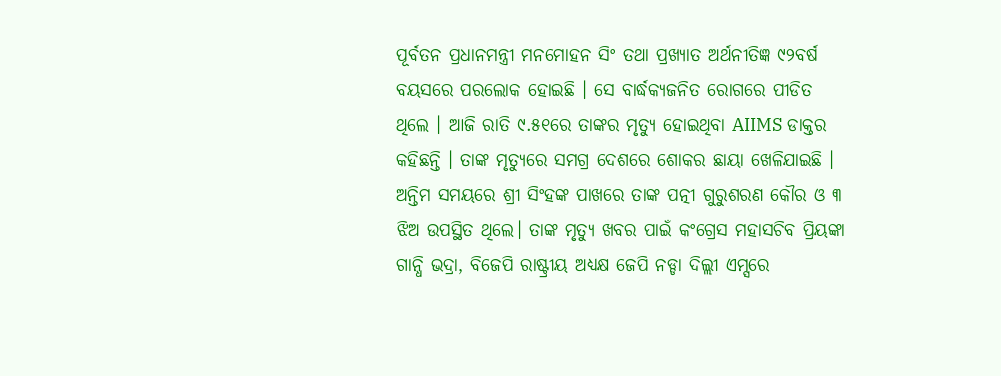ପୂର୍ବତନ ପ୍ରଧାନମନ୍ତ୍ରୀ ମନମୋହନ ସିଂ ତଥା ପ୍ରଖ୍ୟାତ ଅର୍ଥନୀତିଜ୍ଞ ୯୨ବର୍ଷ ବୟସରେ ପରଲୋକ ହୋଇଛି । ସେ ବାର୍ଦ୍ଧକ୍ୟଜନିତ ରୋଗରେ ପୀଡିତ ଥିଲେ । ଆଜି ରାତି ୯.୫୧ରେ ତାଙ୍କର ମୃତ୍ୟୁ ହୋଇଥିବା AIIMS ଡାକ୍ତର କହିଛନ୍ତି । ତାଙ୍କ ମୃତ୍ୟୁରେ ସମଗ୍ର ଦେଶରେ ଶୋକର ଛାୟା ଖେଳିଯାଇଛି । ଅନ୍ତିମ ସମୟରେ ଶ୍ରୀ ସିଂହଙ୍କ ପାଖରେ ତାଙ୍କ ପତ୍ନୀ ଗୁରୁଶରଣ କୌର ଓ ୩ ଝିଅ ଉପସ୍ଥିତ ଥିଲେ। ତାଙ୍କ ମୃତ୍ୟୁ ଖବର ପାଇଁ କଂଗ୍ରେସ ମହାସଚିବ ପ୍ରିୟଙ୍କା ଗାନ୍ଧି ଭଦ୍ରା, ବିଜେପି ରାଷ୍ଟ୍ରୀୟ ଅଧ୍ୟକ୍ଷ ଜେପି ନଡ୍ଡା ଦିଲ୍ଲୀ ଏମ୍ସରେ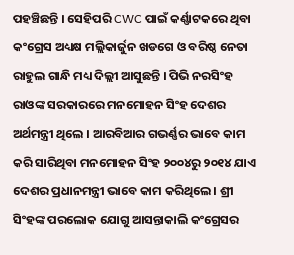ପହଞ୍ଚିଛନ୍ତି । ସେହିପରି CWC ପାଇଁ କର୍ଣ୍ଣାଟକରେ ଥିବା କଂଗ୍ରେସ ଅଧ୍ୟକ୍ଷ ମଲ୍ଲିକାର୍ଜୁନ ଖଡଗେ ଓ ବରିଷ୍ଠ ନେତା ରାହୁଲ ଗାନ୍ଧି ମଧ୍ୟ ଦିଲ୍ଲୀ ଆସୁଛନ୍ତି । ପିଭି ନରସିଂହ ରାଓଙ୍କ ସରକାରରେ ମନମୋହନ ସିଂହ ଦେଶର ଅର୍ଥମନ୍ତ୍ରୀ ଥିଲେ । ଆରବିଆର ଗଭର୍ଣ୍ଣର ଭାବେ କାମ କରି ସାରିଥିବା ମନମୋହନ ସିଂହ ୨୦୦୪ରୁ ୨୦୧୪ ଯାଏ ଦେଶର ପ୍ରଧାନମନ୍ତ୍ରୀ ଭାବେ କାମ କରିଥିଲେ । ଶ୍ରୀ ସିଂହଙ୍କ ପରଲୋକ ଯୋଗୁ ଆସନ୍ତାକାଲି କଂଗ୍ରେସର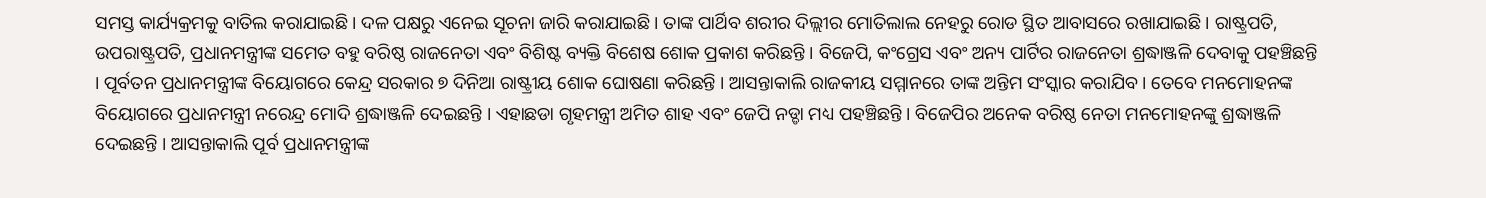ସମସ୍ତ କାର୍ଯ୍ୟକ୍ରମକୁ ବାତିଲ କରାଯାଇଛି । ଦଳ ପକ୍ଷରୁ ଏନେଇ ସୂଚନା ଜାରି କରାଯାଇଛି । ତାଙ୍କ ପାର୍ଥିବ ଶରୀର ଦିଲ୍ଲୀର ମୋତିଲାଲ ନେହରୁ ରୋଡ ସ୍ଥିତ ଆବାସରେ ରଖାଯାଇଛି । ରାଷ୍ଟ୍ରପତି, ଉପରାଷ୍ଟ୍ରପତି, ପ୍ରଧାନମନ୍ତ୍ରୀଙ୍କ ସମେତ ବହୁ ବରିଷ୍ଠ ରାଜନେତା ଏବଂ ବିଶିଷ୍ଟ ବ୍ୟକ୍ତି ବିଶେଷ ଶୋକ ପ୍ରକାଶ କରିଛନ୍ତି । ବିଜେପି, କଂଗ୍ରେସ ଏବଂ ଅନ୍ୟ ପାର୍ଟିର ରାଜନେତା ଶ୍ରଦ୍ଧାଞ୍ଜଳି ଦେବାକୁ ପହଞ୍ଚିଛନ୍ତି । ପୂର୍ବତନ ପ୍ରଧାନମନ୍ତ୍ରୀଙ୍କ ବିୟୋଗରେ କେନ୍ଦ୍ର ସରକାର ୭ ଦିନିଆ ରାଷ୍ଟ୍ରୀୟ ଶୋକ ଘୋଷଣା କରିଛନ୍ତି । ଆସନ୍ତାକାଲି ରାଜକୀୟ ସମ୍ମାନରେ ତାଙ୍କ ଅନ୍ତିମ ସଂସ୍କାର କରାଯିବ । ତେବେ ମନମୋହନଙ୍କ ବିୟୋଗରେ ପ୍ରଧାନମନ୍ତ୍ରୀ ନରେନ୍ଦ୍ର ମୋଦି ଶ୍ରଦ୍ଧାଞ୍ଜଳି ଦେଇଛନ୍ତି । ଏହାଛଡା ଗୃହମନ୍ତ୍ରୀ ଅମିତ ଶାହ ଏବଂ ଜେପି ନଡ୍ଡା ମଧ୍ୟ ପହଞ୍ଚିଛନ୍ତି । ବିଜେପିର ଅନେକ ବରିଷ୍ଠ ନେତା ମନମୋହନଙ୍କୁ ଶ୍ରଦ୍ଧାଞ୍ଜଳି ଦେଇଛନ୍ତି । ଆସନ୍ତାକାଲି ପୂର୍ବ ପ୍ରଧାନମନ୍ତ୍ରୀଙ୍କ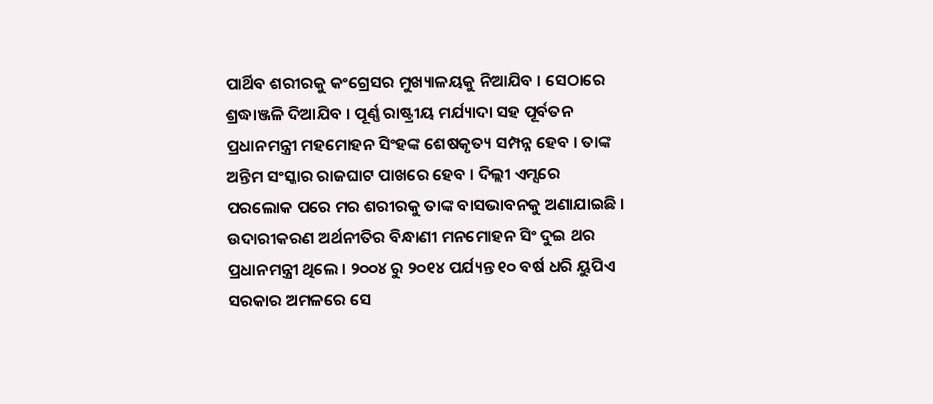ପାର୍ଥିବ ଶରୀରକୁ କଂଗ୍ରେସର ମୁଖ୍ୟାଳୟକୁ ନିଆଯିବ । ସେଠାରେ ଶ୍ରଦ୍ଧାଞ୍ଜଳି ଦିଆଯିବ । ପୂର୍ଣ୍ଣ ରାଷ୍ଟ୍ରୀୟ ମର୍ଯ୍ୟାଦା ସହ ପୂର୍ବତନ ପ୍ରଧାନମନ୍ତ୍ରୀ ମହମୋହନ ସିଂହଙ୍କ ଶେଷକୃତ୍ୟ ସମ୍ପନ୍ନ ହେବ । ତାଙ୍କ ଅନ୍ତିମ ସଂସ୍କାର ରାଜଘାଟ ପାଖରେ ହେବ । ଦିଲ୍ଲୀ ଏମ୍ସରେ ପରଲୋକ ପରେ ମର ଶରୀରକୁ ତାଙ୍କ ବାସଭାବନକୁ ଅଣାଯାଇଛି । ଉଦାରୀକରଣ ଅର୍ଥନୀତିର ବିନ୍ଧାଣୀ ମନମୋହନ ସିଂ ଦୁଇ ଥର ପ୍ରଧାନମନ୍ତ୍ରୀ ଥିଲେ । ୨୦୦୪ ରୁ ୨୦୧୪ ପର୍ଯ୍ୟନ୍ତ ୧୦ ବର୍ଷ ଧରି ୟୁପିଏ ସରକାର ଅମଳରେ ସେ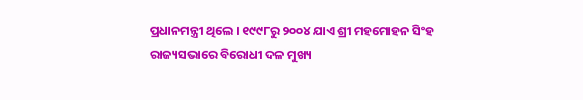ପ୍ରଧାନମନ୍ତ୍ରୀ ଥିଲେ । ୧୯୯୮ରୁ ୨୦୦୪ ଯାଏ ଶ୍ରୀ ମହମୋହନ ସିଂହ ରାଜ୍ୟସଭାରେ ବିରୋଧୀ ଦଳ ମୁଖ୍ୟ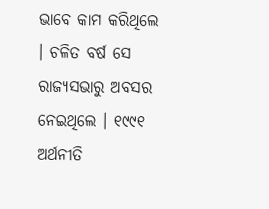ଭାବେ କାମ କରିଥିଲେ । ଚଳିତ ବର୍ଷ ସେ ରାଜ୍ୟସଭାରୁ ଅବସର ନେଇଥିଲେ । ୧୯୯୧ ଅର୍ଥନୀତି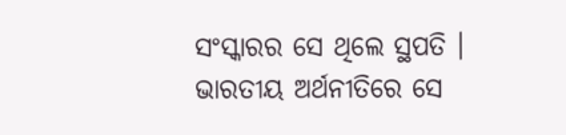ସଂସ୍କାରର ସେ ଥିଲେ ସ୍ଥପତି । ଭାରତୀୟ ଅର୍ଥନୀତିରେ ସେ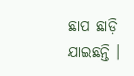ଛାପ ଛାଡ଼ି ଯାଇଛନ୍ତି ।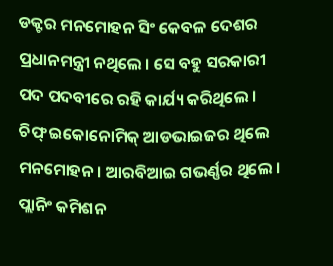ଡକ୍ଟର ମନମୋହନ ସିଂ କେବଳ ଦେଶର ପ୍ରଧାନମନ୍ତ୍ରୀ ନଥିଲେ । ସେ ବହୁ ସରକାରୀ ପଦ ପଦବୀରେ ରହି କାର୍ଯ୍ୟ କରିଥିଲେ । ଚିଫ୍ ଇକୋନୋମିକ୍ ଆଡଭାଇଜର ଥିଲେ ମନମୋହନ । ଆରବିଆଇ ଗଭର୍ଣ୍ଣର ଥିଲେ । ପ୍ଲାନିଂ କମିଶନ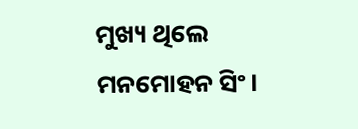ମୁଖ୍ୟ ଥିଲେ ମନମୋହନ ସିଂ।